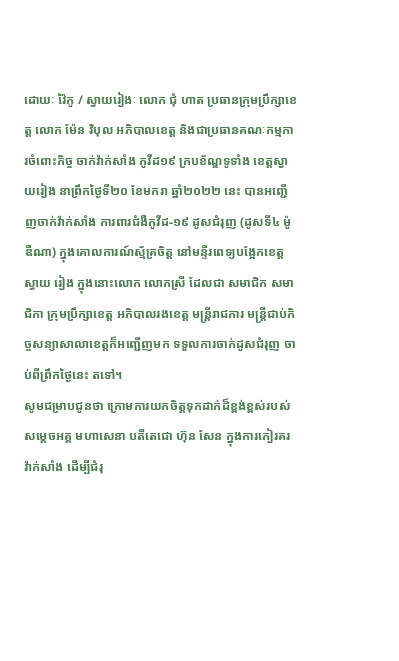ដោយៈ វ៉ៃកូ / ស្វាយរៀងៈ លោក ជុំ ហាត ប្រធានក្រុមប្រឹក្សាខេត្ត លោក ម៉ែន វិបុល អភិបាលខេត្ត និងជាប្រធានគណៈកម្មការចំពោះកិច្ច ចាក់វ៉ាក់សាំង កូវីដ១៩ ក្របខ័ណ្ឌទូទាំង ខេត្តស្វាយរៀង នាព្រឹកថ្ងៃទី២០ ខែមករា ឆ្នាំ២០២២ នេះ បានអញ្ជើញចាក់វ៉ាក់សាំង ការពារជំងឺកូវីដ-១៩ ដូសជំរុញ (ដូសទី៤ ម៉ូឌឺណា) ក្នុងគោលការណ៍ស្ម័គ្រចិត្ត នៅមន្ទីរពេទ្យបង្អែកខេត្តស្វាយ រៀង ក្នុងនោះលោក លោកស្រី ដែលជា សមាជិក សមាជិកា ក្រុមប្រឹក្សាខេត្ត អភិបាលរងខេត្ត មន្ត្រីរាជការ មន្ត្រីជាប់កិច្ចសន្យាសាលាខេត្តក៏អញ្ជើញមក ទទួលការចាក់ដូសជំរុញ ចាប់ពីព្រឹកថ្ងៃនេះ តទៅ។
សូមជម្រាបជូនថា ក្រោមការយកចិត្តទុកដាក់ដ៏ខ្ពង់ខ្ពស់របស់សម្តេចអគ្គ មហាសេនា បតីតេជោ ហ៊ុន សែន ក្នុងការកៀរគរវ៉ាក់សាំង ដើម្បីជំរុ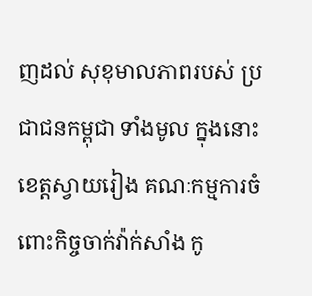ញដល់ សុខុមាលភាពរបស់ ប្រជាជនកម្ពុជា ទាំងមូល ក្នុងនោះខេត្តស្វាយរៀង គណៈកម្មការចំពោះកិច្ចចាក់វ៉ាក់សាំង កូ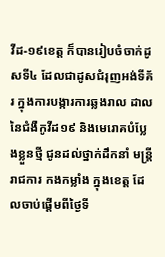វីដ-១៩ខេត្ត ក៏បានរៀបចំចាក់ដូសទី៤ ដែលជាដូសជំរុញអង់ទីគ័រ ក្នុងការបង្ការការឆ្លងរាល ដាល នៃជំងឺកូវីដ១៩ និងមេរោគបំប្លែងខ្លួនថ្មី ជូនដល់ថ្នាក់ដឹកនាំ មន្ត្រីរាជការ កងកម្លាំង ក្នុងខេត្ត ដែលចាប់ផ្ដើមពីថ្ងៃទី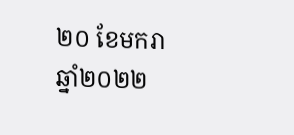២០ ខែមករា ឆ្នាំ២០២២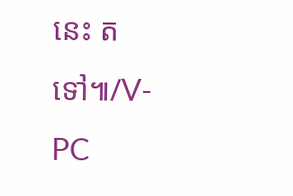នេះ តទៅ៕/V-PC